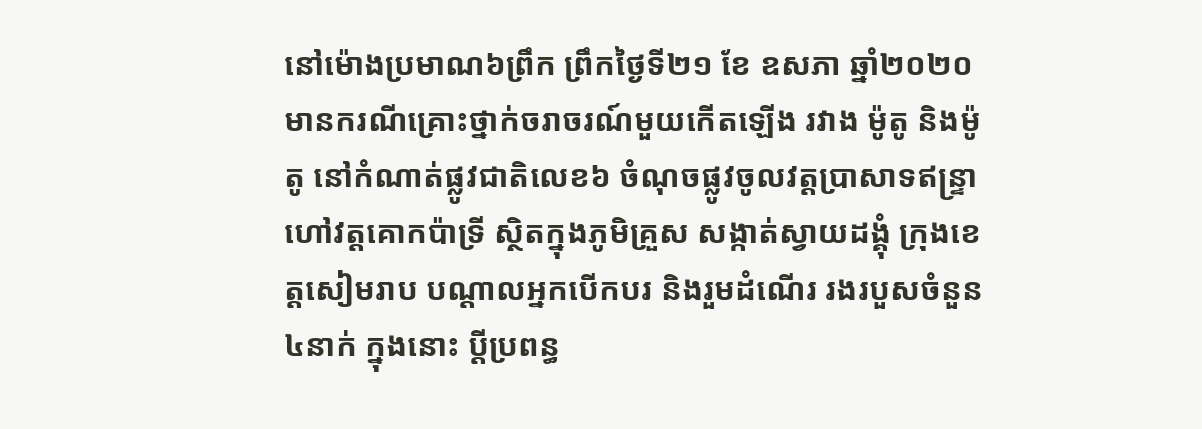នៅម៉ោងប្រមាណ៦ព្រឹក ព្រឹកថ្ងៃទី២១ ខែ ឧសភា ឆ្នាំ២០២០ មានករណីគ្រោះថ្នាក់ចរាចរណ៍មួយកើតឡើង រវាង ម៉ូតូ និងម៉ូតូ នៅកំណាត់ផ្លូវជាតិលេខ៦ ចំណុចផ្លូវចូលវត្តប្រាសាទឥន្ទ្រា ហៅវត្តគោកប៉ាទ្រី ស្ថិតក្នុងភូមិគ្រួស សង្កាត់ស្វាយដង្គុំ ក្រុងខេត្តសៀមរាប បណ្តាលអ្នកបើកបរ និងរួមដំណើរ រងរបួសចំនួន៤នាក់ ក្នុងនោះ ប្ដីប្រពន្ធ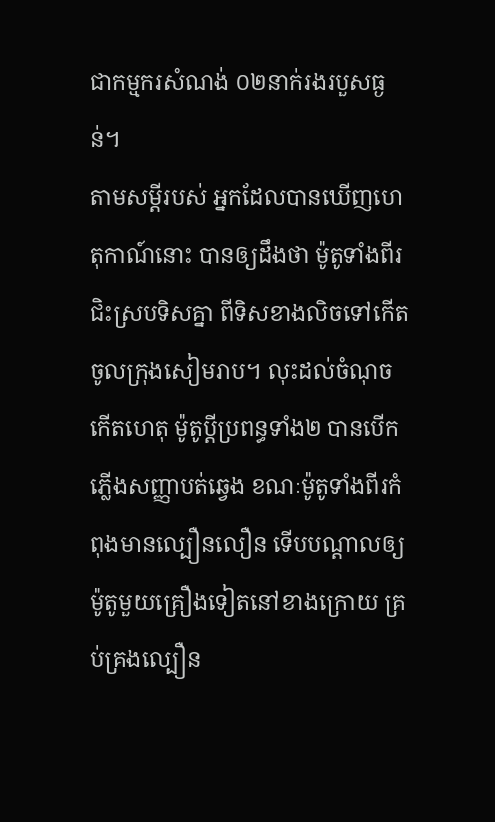ជាកម្មករសំណង់ ០២នាក់រងរបួសធ្ងន់។
តាមសម្ដីរបស់ អ្នកដែលបានឃើញហេតុកាណ៍នោះ បានឲ្យដឹងថា ម៉ូតូទាំងពីរជិះស្របទិសគ្នា ពីទិសខាងលិចទៅកើត ចូលក្រុងសៀមរាប។ លុះដល់ចំណុចកើតហេតុ ម៉ូតូប្ដីប្រពន្ធទាំង២ បានបើកភ្លើងសញ្ញាបត់ឆ្វេង ខណៈម៉ូតូទាំងពីរកំពុងមានល្បឿនលឿន ទើបបណ្ដាលឲ្យម៉ូតូមួយគ្រឿងទៀតនៅខាងក្រោយ គ្រប់គ្រងល្បឿន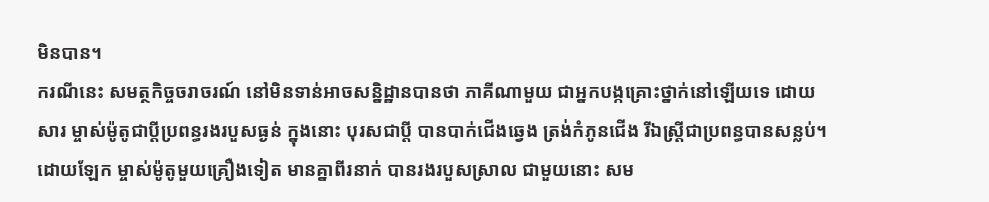មិនបាន។
ករណីនេះ សមត្ថកិច្ចចរាចរណ៍ នៅមិនទាន់អាចសន្និដ្ឋានបានថា ភាគីណាមួយ ជាអ្នកបង្កគ្រោះថ្នាក់នៅឡើយទេ ដោយសារ ម្ចាស់ម៉ូតូជាប្ដីប្រពន្ធរងរបួសធ្ងន់ ក្នុងនោះ បុរសជាប្តី បានបាក់ជើងឆ្វេង ត្រង់កំភូនជើង រីឯស្រ្តីជាប្រពន្ធបានសន្លប់។ ដោយឡែក ម្ចាស់ម៉ូតូមួយគ្រឿងទៀត មានគ្នាពីរនាក់ បានរងរបួសស្រាល ជាមួយនោះ សម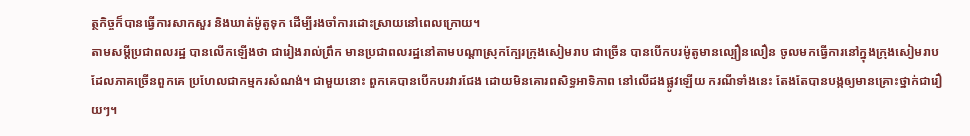ត្ថកិច្ចក៏បានធ្វើការសាកសួរ និងឃាត់ម៉ូតូទុក ដើម្បីរងចាំការដោះស្រាយនៅពេលក្រោយ។
តាមសម្ដីប្រជាពលរដ្ឋ បានលើកឡើងថា ជារៀងរាល់ព្រឹក មានប្រជាពលរដ្ឋនៅតាមបណ្ដាស្រុកក្បែរក្រុងសៀមរាប ជាច្រើន បានបើកបរម៉ូតូមានល្បឿនលឿន ចូលមកធ្វើការនៅក្នុងក្រុងសៀមរាប ដែលភាគច្រើនពួកគេ ប្រហែលជាកម្មករសំណង់។ ជាមួយនោះ ពួកគេបានបើកបរវារជែង ដោយមិនគោរពសិទ្ធអាទិភាព នៅលើដងផ្លូវឡើយ ករណីទាំងនេះ តែងតែបានបង្កឲ្យមានគ្រោះថ្នាក់ជារឿយៗ។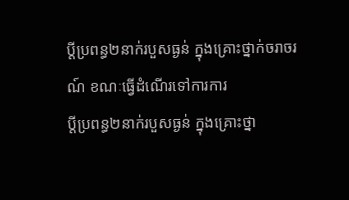ប្ដីប្រពន្ធ២នាក់របួសធ្ងន់ ក្នុងគ្រោះថ្នាក់ចរាចរណ៍ ខណៈធ្វើដំណើរទៅការការ
ប្ដីប្រពន្ធ២នាក់របួសធ្ងន់ ក្នុងគ្រោះថ្នា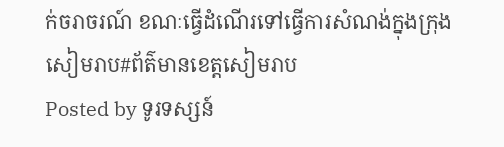ក់ចរាចរណ៍ ខណៈធ្វើដំណើរទៅធ្វើការសំណង់ក្នុងក្រុងសៀមរាប#ព័ត៌មានខេត្តសៀមរាប
Posted by ទូរទស្សន៍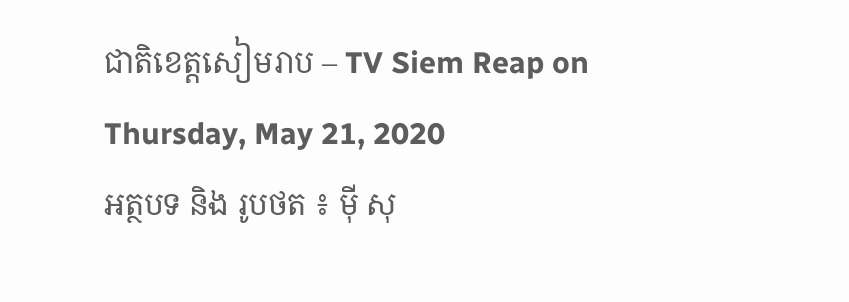ជាតិខេត្តសៀមរាប – TV Siem Reap on Thursday, May 21, 2020
អត្ថបទ និង រូបថត ៖ ម៉ី សុ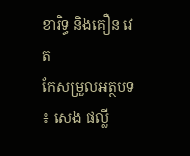ខារិទ្ធ និងគឿន វេត
កែសម្រួលអត្ថបទ ៖ សេង ផល្លី